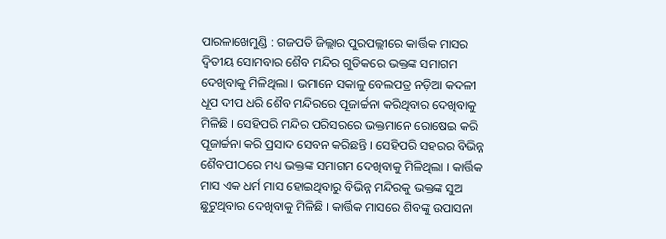ପାରଳାଖେମୁଣ୍ଡି : ଗଜପତି ଜିଲ୍ଲାର ପୁରପଲ୍ଲୀରେ କାର୍ତ୍ତିକ ମାସର ଦ୍ୱିତୀୟ ସୋମବାର ଶୈବ ମନ୍ଦିର ଗୁଡିକରେ ଭକ୍ତଙ୍କ ସମାଗମ ଦେଖିବାକୁ ମିଳିଥିଲା । ଭମାନେ ସକାଳୁ ବେଲପତ୍ର ନଡ଼ିଆ କଦଳୀ ଧୂପ ଦୀପ ଧରି ଶୈବ ମନ୍ଦିରରେ ପୂଜାର୍ଚ୍ଚନା କରିଥିବାର ଦେଖିବାକୁ ମିଳିଛି । ସେହିପରି ମନ୍ଦିର ପରିସରରେ ଭକ୍ତମାନେ ରୋଷେଇ କରି ପୂଜାର୍ଚ୍ଚନା କରି ପ୍ରସାଦ ସେବନ କରିଛନ୍ତି । ସେହିପରି ସହରର ବିଭିନ୍ନ ଶୈବପୀଠରେ ମଧ୍ୟ ଭକ୍ତଙ୍କ ସମାଗମ ଦେଖିବାକୁ ମିଳିଥିଲା । କାର୍ତ୍ତିକ ମାସ ଏକ ଧର୍ମ ମାସ ହୋଇଥିବାରୁ ବିଭିନ୍ନ ମନ୍ଦିରକୁ ଭକ୍ତଙ୍କ ସୁଅ ଛୁଟୁଥିବାର ଦେଖିବାକୁ ମିଳିଛି । କାର୍ତ୍ତିକ ମାସରେ ଶିବଙ୍କୁ ଉପାସନା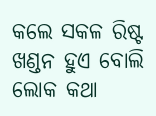କଲେ ସକଳ ରିଷ୍ଟ ଖଣ୍ଡନ ହୁଏ ବୋଲି ଲୋକ କଥା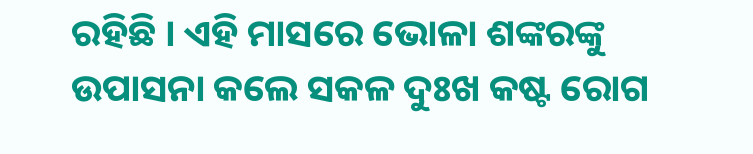ରହିଛି । ଏହି ମାସରେ ଭୋଳା ଶଙ୍କରଙ୍କୁ ଉପାସନା କଲେ ସକଳ ଦୁଃଖ କଷ୍ଟ ରୋଗ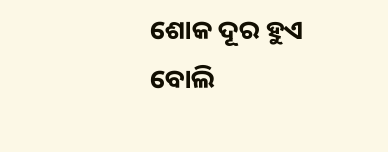ଶୋକ ଦୂର ହୁଏ ବୋଲି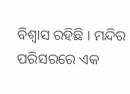ବିଶ୍ୱାସ ରହିଛି । ମନ୍ଦିର ପରିସରରେ ଏକ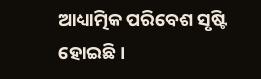ଆଧ୍ୟାତ୍ମିକ ପରିବେଶ ସୃଷ୍ଟି ହୋଇଛି ।